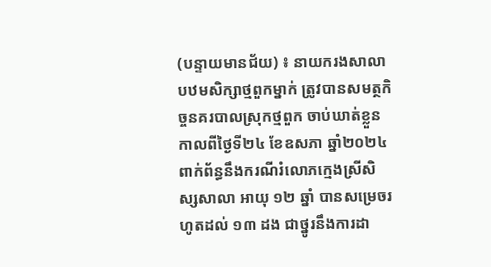(បន្ទាយមានជ័យ) ៖ នាយករងសាលាបឋមសិក្សាថ្មពួកម្នាក់ ត្រូវបានសមត្ថកិច្ចនគរបាលស្រុកថ្មពួក ចាប់ឃាត់ខ្លួន កាលពីថ្ងៃទី២៤ ខែឧសភា ឆ្នាំ២០២៤ ពាក់ព័ន្ធនឹងករណីរំលោភក្មេងស្រីសិស្សសាលា អាយុ ១២ ឆ្នាំ បានសម្រេចរហូតដល់ ១៣ ដង ជាថ្នូរនឹងការដា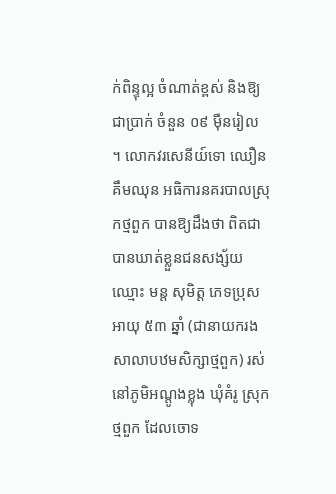ក់ពិន្ទុល្អ ចំណាត់ខ្ពស់ និងឱ្យជាប្រាក់ ចំនួន ០៩ ម៉ឺនរៀល ។ លោកវរសេនីយ៍ទោ ឈឿន គឹមឈុន អធិការនគរបាលស្រុកថ្មពួក បានឱ្យដឹងថា ពិតជាបានឃាត់ខ្លួនជនសង្ស័យឈ្មោះ មន្ត សុមិត្ត ភេទប្រុស អាយុ ៥៣ ឆ្នាំ (ជានាយករងសាលាបឋមសិក្សាថ្មពួក) រស់នៅភូមិអណ្តូងខ្លុង ឃុំគំរូ ស្រុកថ្មពួក ដែលចោទ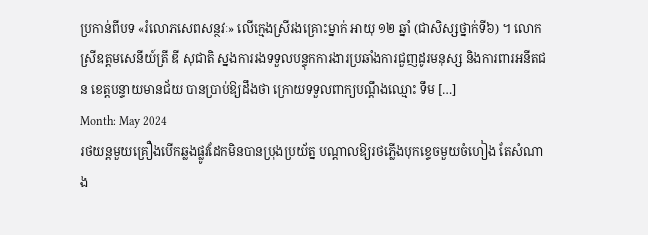ប្រកាន់ពីបទ «រំលោភសេពសន្ថវៈ» លើក្មេងស្រីរងគ្រោះម្នាក់ អាយុ ១២ ឆ្នាំ (ជាសិស្សថ្នាក់ទី៦) ។ លោកស្រីឧត្តមសេនីយ៍ត្រី ឌី សុជាតិ ស្នងការរងទទួលបន្ទុកការងារប្រឆាំងការជួញដូរមនុស្ស និងការពារអនីតជន ខេត្តបន្ទាយមានជ័យ បានប្រាប់ឱ្យដឹងថា ក្រោយទទួលពាក្យបណ្តឹងឈ្មោះ ទឹម […]
Month: May 2024
រថយន្តមួយគ្រឿងបើកឆ្លងផ្លូវដែកមិនបានប្រុងប្រយ័ត្ន បណ្ដាលឱ្យរថភ្លើងបុកខ្ទេចមួយចំហៀង តែសំណាង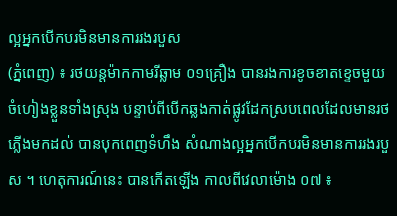ល្អអ្នកបើកបរមិនមានការរងរបួស
(ភ្នំពេញ) ៖ រថយន្តម៉ាកកាមរីឆ្លាម ០១គ្រឿង បានរងការខូចខាតខ្ទេចមួយចំហៀងខ្លួនទាំងស្រុង បន្ទាប់ពីបើកឆ្លងកាត់ផ្លូវដែកស្របពេលដែលមានរថភ្លើងមកដល់ បានបុកពេញទំហឹង សំណាងល្អអ្នកបើកបរមិនមានការរងរបួស ។ ហេតុការណ៍នេះ បានកើតឡើង កាលពីវេលាម៉ោង ០៧ ៖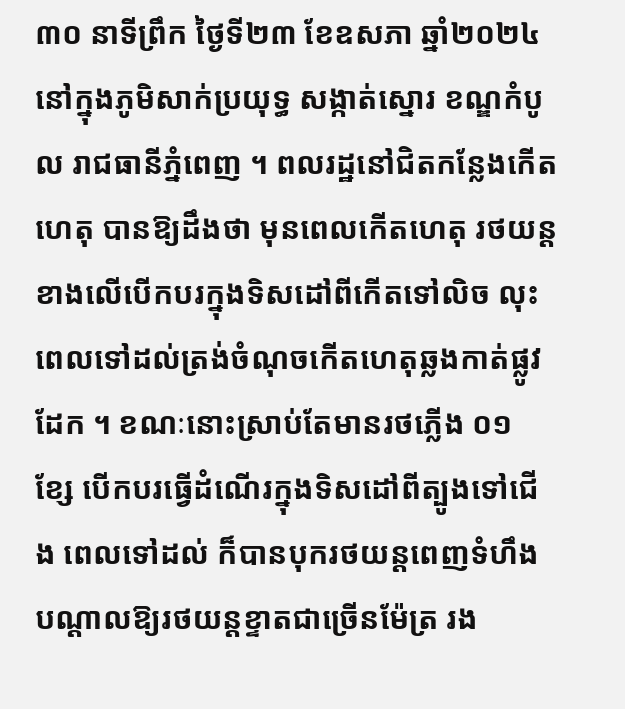៣០ នាទីព្រឹក ថ្ងៃទី២៣ ខែឧសភា ឆ្នាំ២០២៤ នៅក្នុងភូមិសាក់ប្រយុទ្ធ សង្កាត់ស្នោរ ខណ្ឌកំបូល រាជធានីភ្នំពេញ ។ ពលរដ្ឋនៅជិតកន្លែងកើតហេតុ បានឱ្យដឹងថា មុនពេលកើតហេតុ រថយន្តខាងលើបើកបរក្នុងទិសដៅពីកើតទៅលិច លុះពេលទៅដល់ត្រង់ចំណុចកើតហេតុឆ្លងកាត់ផ្លូវដែក ។ ខណៈនោះស្រាប់តែមានរថភ្លើង ០១ ខ្សែ បើកបរធ្វើដំណើរក្នុងទិសដៅពីត្បូងទៅជើង ពេលទៅដល់ ក៏បានបុករថយន្តពេញទំហឹង បណ្ដាលឱ្យរថយន្តខ្ទាតជាច្រើនម៉ែត្រ រង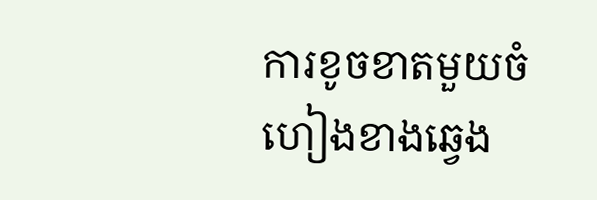ការខូចខាតមួយចំហៀងខាងឆ្វេង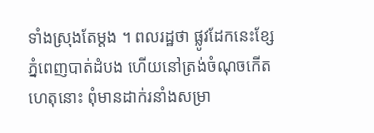ទាំងស្រុងតែម្ដង ។ ពលរដ្ឋថា ផ្លូវដែកនេះខ្សែភ្នំពេញបាត់ដំបង ហើយនៅត្រង់ចំណុចកើតហេតុនោះ ពុំមានដាក់រនាំងសម្រា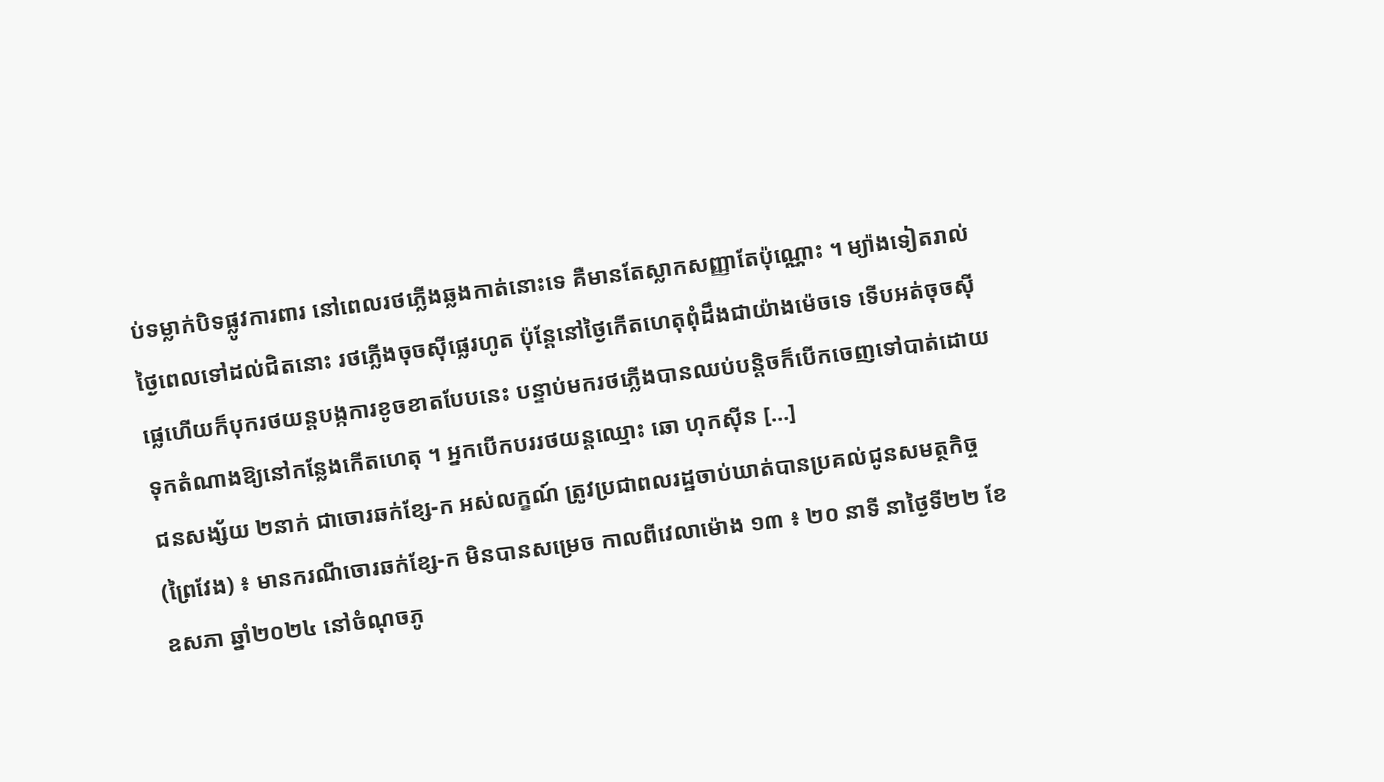ប់ទម្លាក់បិទផ្លូវការពារ នៅពេលរថភ្លើងឆ្លងកាត់នោះទេ គឺមានតែស្លាកសញ្ញាតែប៉ុណ្ណោះ ។ ម្យ៉ាងទៀតរាល់ថ្ងៃពេលទៅដល់ជិតនោះ រថភ្លើងចុចស៊ីផ្លេរហូត ប៉ុន្តែនៅថ្ងៃកើតហេតុពុំដឹងជាយ៉ាងម៉េចទេ ទើបអត់ចុចស៊ីផ្លេហើយក៏បុករថយន្តបង្កការខូចខាតបែបនេះ បន្ទាប់មករថភ្លើងបានឈប់បន្តិចក៏បើកចេញទៅបាត់ដោយទុកតំណាងឱ្យនៅកន្លែងកើតហេតុ ។ អ្នកបើកបររថយន្តឈ្មោះ ឆោ ហុកស៊ីន […]
ជនសង្ស័យ ២នាក់ ជាចោរឆក់ខ្សែ-ក អស់លក្ខណ៍ ត្រូវប្រជាពលរដ្ឋចាប់ឃាត់បានប្រគល់ជូនសមត្ថកិច្ច
(ព្រៃវែង) ៖ មានករណីចោរឆក់ខ្សែ-ក មិនបានសម្រេច កាលពីវេលាម៉ោង ១៣ ៖ ២០ នាទី នាថ្ងៃទី២២ ខែឧសភា ឆ្នាំ២០២៤ នៅចំណុចភូ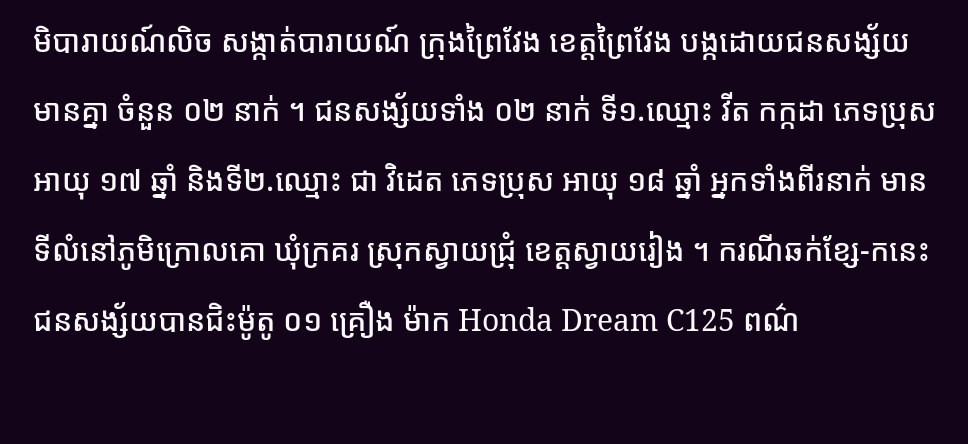មិបារាយណ៍លិច សង្កាត់បារាយណ៍ ក្រុងព្រៃវែង ខេត្តព្រៃវែង បង្កដោយជនសង្ស័យមានគ្នា ចំនួន ០២ នាក់ ។ ជនសង្ស័យទាំង ០២ នាក់ ទី១.ឈ្មោះ វីត កក្កដា ភេទប្រុស អាយុ ១៧ ឆ្នាំ និងទី២.ឈ្មោះ ជា វិដេត ភេទប្រុស អាយុ ១៨ ឆ្នាំ អ្នកទាំងពីរនាក់ មានទីលំនៅភូមិក្រោលគោ ឃុំក្រគរ ស្រុកស្វាយជ្រុំ ខេត្តស្វាយរៀង ។ ករណីឆក់ខ្សែ-កនេះ ជនសង្ស័យបានជិះម៉ូតូ ០១ គ្រឿង ម៉ាក Honda Dream C125 ពណ៌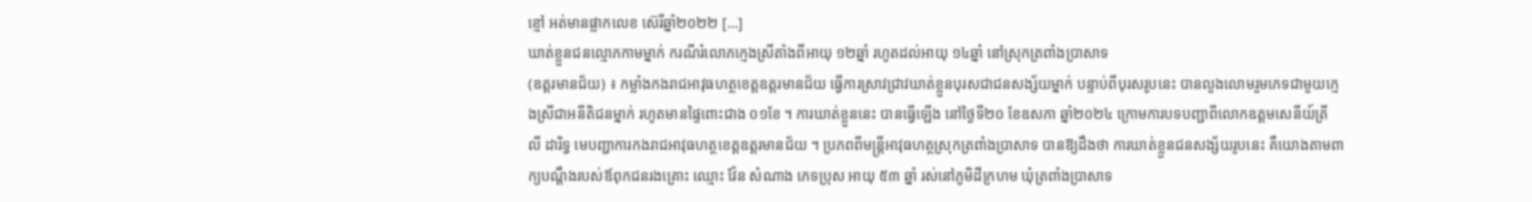ខ្មៅ អត់មានផ្លាកលេខ ស៊េរីឆ្នាំ២០២២ […]
ឃាត់ខ្លួនជនល្មោភកាមម្នាក់ ករណីរំលោភក្មេងស្រីតាំងពីអាយុ ១២ឆ្នាំ រហូតដល់អាយុ ១៤ឆ្នាំ នៅស្រុកត្រពាំងប្រាសាទ
(ឧត្តរមានជ័យ) ៖ កម្លាំងកងរាជអាវុធហត្ថខេត្តឧត្តរមានជ័យ ធ្វើការស្រាវជ្រាវឃាត់ខ្លួនបុរសជាជនសង្ស័យម្នាក់ បន្ទាប់ពីបុរសរូបនេះ បានលួងលោមរួមភេទជាមួយក្មេងស្រីជាអនីតិជនម្នាក់ រហូតមានផ្ទៃពោះជាង ០១ខែ ។ ការឃាត់ខ្លួននេះ បានធ្វើឡើង នៅថ្ងៃទី២០ ខែឧសភា ឆ្នាំ២០២៤ ក្រោមការបទបញ្ជាពីលោកឧត្តមសេនីយ៍ត្រី លី ដារិទ្ធ មេបញ្ជាការកងរាជអាវុធហត្ថខេត្តឧត្តរមានជ័យ ។ ប្រភពពីមន្ត្រីអាវុធហត្ថស្រុកត្រពាំងប្រាសាទ បានឱ្យដឹងថា ការឃាត់ខ្លួនជនសង្ស័យរូបនេះ គឺយោងតាមពាក្យបណ្ដឹងរបស់ឪពុកជនរងគ្រោះ ឈ្មោះ វ៉ែន សំណាង ភេទប្រុស អាយុ ៥៣ ឆ្នាំ រស់នៅភូមិដីក្រហម ឃុំត្រពាំងប្រាសាទ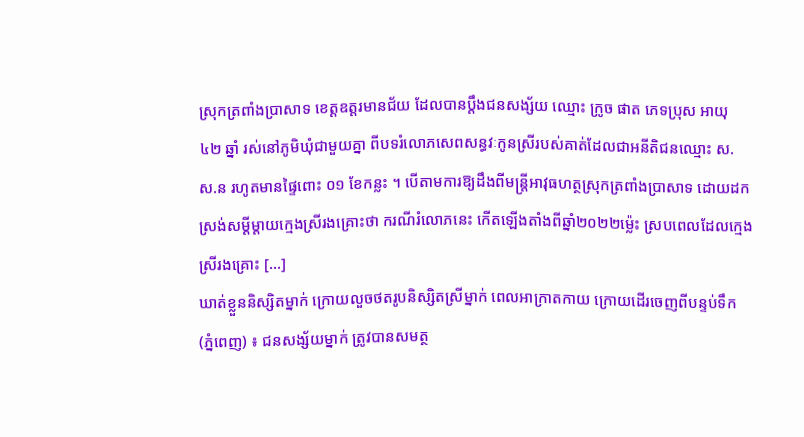ស្រុកត្រពាំងប្រាសាទ ខេត្តឧត្តរមានជ័យ ដែលបានប្តឹងជនសង្ស័យ ឈ្មោះ ក្រូច ផាត ភេទប្រុស អាយុ ៤២ ឆ្នាំ រស់នៅភូមិឃុំជាមួយគ្នា ពីបទរំលោភសេពសន្ធវៈកូនស្រីរបស់គាត់ដែលជាអនីតិជនឈ្មោះ ស. ស.ន រហូតមានផ្ទៃពោះ ០១ ខែកន្លះ ។ បើតាមការឱ្យដឹងពីមន្ត្រីអាវុធហត្ថស្រុកត្រពាំងប្រាសាទ ដោយដកស្រង់សម្ដីម្តាយក្មេងស្រីរងគ្រោះថា ករណីរំលោភនេះ កើតឡើងតាំងពីឆ្នាំ២០២២ម្ល៉េះ ស្របពេលដែលក្មេងស្រីរងគ្រោះ […]
ឃាត់ខ្លួននិស្សិតម្នាក់ ក្រោយលួចថតរូបនិស្សិតស្រីម្នាក់ ពេលអាក្រាតកាយ ក្រោយដើរចេញពីបន្ទប់ទឹក
(ភ្នំពេញ) ៖ ជនសង្ស័យម្នាក់ ត្រូវបានសមត្ថ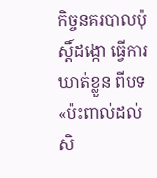កិច្ចនគរបាលប៉ុស្តិ៍ដង្កោ ធ្វើការឃាត់ខ្លួន ពីបទ «ប៉ះពាល់ដល់សិ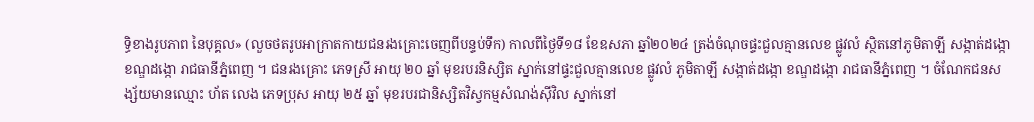ទ្ធិខាងរូបភាព នៃបុគ្គល» (លួចថតរូបអាក្រាតកាយជនរងគ្រោះចេញពីបន្ទប់ទឹក) កាលពីថ្ងៃទី១៨ ខែឧសភា ឆ្នាំ២០២៤ ត្រង់ចំណុចផ្ទះជួលគ្មានលេខ ផ្លូវលំ ស្ថិតនៅភូមិតាឡី សង្កាត់ដង្កោ ខណ្ឌដង្កោ រាជធានីភ្នំពេញ ។ ជនរងគ្រោះ ភេទស្រី អាយុ ២០ ឆ្នាំ មុខរបរនិស្សិត ស្នាក់នៅផ្ទះជួលគ្មានលេខ ផ្លូវលំ ភូមិតាឡី សង្កាត់ដង្កោ ខណ្ឌដង្កោ រាជធានីភ្នំពេញ ។ ចំណែកជនសង្ស័យមានឈ្មោះ ហ័ត លេង ភេទប្រុស អាយុ ២៥ ឆ្នាំ មុខរបរជានិស្សិតវិស្វកម្មសំណង់ស៊ីវិល ស្នាក់នៅ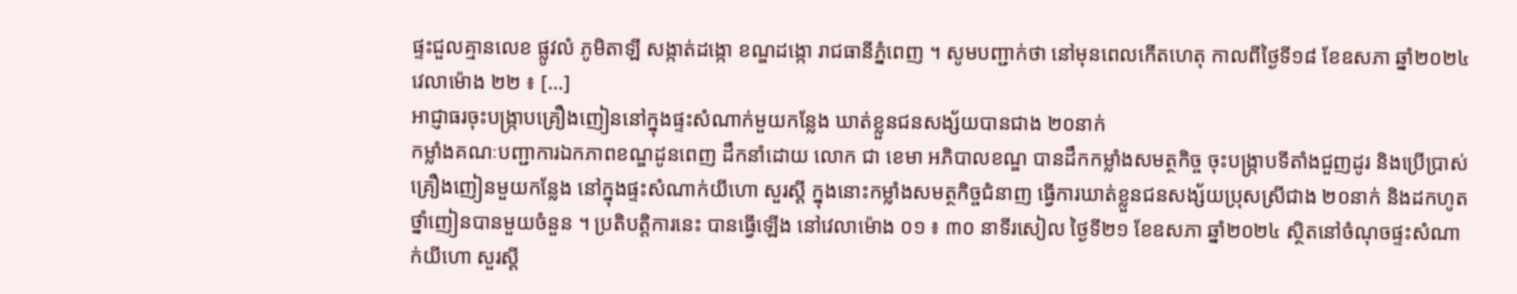ផ្ទះជួលគ្មានលេខ ផ្លូវលំ ភូមិតាឡី សង្កាត់ដង្កោ ខណ្ឌដង្កោ រាជធានីភ្នំពេញ ។ សូមបញ្ជាក់ថា នៅមុនពេលកើតហេតុ កាលពីថ្ងៃទី១៨ ខែឧសភា ឆ្នាំ២០២៤ វេលាម៉ោង ២២ ៖ […]
អាជ្ញាធរចុះបង្ក្រាបគ្រឿងញៀននៅក្នុងផ្ទះសំណាក់មួយកន្លែង ឃាត់ខ្លួនជនសង្ស័យបានជាង ២០នាក់
កម្លាំងគណៈបញ្ជាការឯកភាពខណ្ឌដូនពេញ ដឹកនាំដោយ លោក ជា ខេមា អភិបាលខណ្ឌ បានដឹកកម្លាំងសមត្ថកិច្ច ចុះបង្ក្រាបទីតាំងជួញដូរ និងប្រើប្រាស់គ្រឿងញៀនមួយកន្លែង នៅក្នុងផ្ទះសំណាក់យីហោ សួរស្តី ក្នុងនោះកម្លាំងសមត្ថកិច្ចជំនាញ ធ្វើការឃាត់ខ្លួនជនសង្ស័យប្រុសស្រីជាង ២០នាក់ និងដកហូតថ្នាំញៀនបានមួយចំនួន ។ ប្រតិបត្តិការនេះ បានធ្វើឡើង នៅវេលាម៉ោង ០១ ៖ ៣០ នាទីរសៀល ថ្ងៃទី២១ ខែឧសភា ឆ្នាំ២០២៤ ស្ថិតនៅចំណុចផ្ទះសំណាក់យីហោ សួរស្តី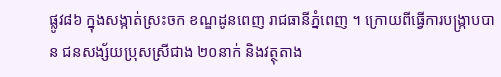ផ្លូវ៨៦ ក្នុងសង្កាត់ស្រះចក ខណ្ឌដូនពេញ រាជធានីភ្នំពេញ ។ ក្រោយពីធ្វើការបង្ក្រាបបាន ជនសង្ស័យប្រុសស្រីជាង ២០នាក់ និងវត្ថុតាង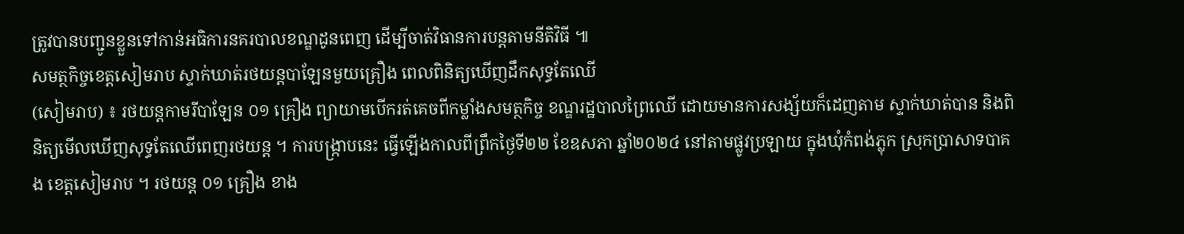ត្រូវបានបញ្ជូនខ្លួនទៅកាន់អធិការនគរបាលខណ្ឌដូនពេញ ដើម្បីចាត់វិធានការបន្តតាមនីតិវិធី ៕
សមត្ថកិច្ចខេត្តសៀមរាប ស្ទាក់ឃាត់រថយន្តបាឡែនមួយគ្រឿង ពេលពិនិត្យឃើញដឹកសុទ្ធតែឈើ
(សៀមរាប) ៖ រថយន្តកាមរីបាឡែន ០១ គ្រឿង ព្យាយាមបើករត់គេចពីកម្លាំងសមត្ថកិច្ច ខណ្ឌរដ្ឋបាលព្រៃឈើ ដោយមានការសង្ស័យក៏ដេញតាម ស្ទាក់ឃាត់បាន និងពិនិត្យមើលឃើញសុទ្ធតែឈើពេញរថយន្ត ។ ការបង្ក្រាបនេះ ធ្វើឡើងកាលពីព្រឹកថ្ងៃទី២២ ខែឧសភា ឆ្នាំ២០២៤ នៅតាមផ្លូវប្រឡាយ ក្នុងឃុំកំពង់ភ្លុក ស្រុកប្រាសាទបាគង ខេត្តសៀមរាប ។ រថយន្ត ០១ គ្រឿង ខាង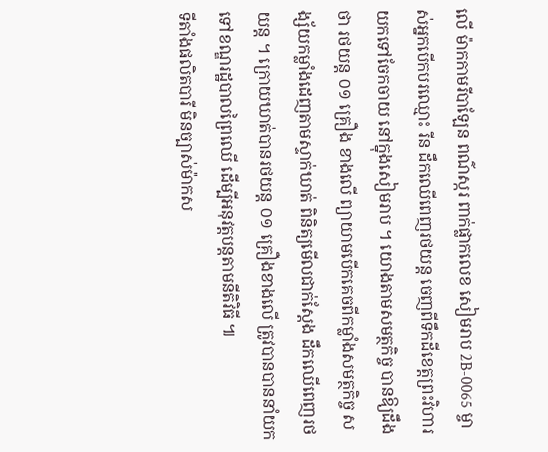លើ ម៉ាកកាមរីបាឡែន ពណ៌ស្ករ ពាក់ផ្លាកលេខ សៀមរាប 2B-0065 ម្ចាស់អ្នកបើកបរឈ្មោះ រីន ដឹកឈើពេញរថយន្ត ចេញពីទឹកដីខេត្តព្រះវិហារ យកទៅចែកចាយ នៅក្នុងសៀមរាប ។ យោងតាមសមត្ថកិច្ច បានឱ្យដឹងថា រថយន្ត ០១ គ្រឿង ខាងលើ ព្យាយាមបើកគេចពីកម្លាំងសមត្ថកិច្ច សង្ស័យកម្លាំងដេញតាមស្ទាក់ឃាត់ ពិនិត្យមើលជាក់ស្តែង ដឹកឈើពេញរថយន្ត ។ ក្រោយឃាត់បានរថយន្ត ០១ គ្រឿងខាងលើ ត្រូវបានបាននាំយកទៅខណ្ឌរដ្ឋបាលព្រៃឈើ ដើម្បីអនុវត្តបន្តតាមនីតិវិធី ៕
ទីតាំងផលិតបារី មិនច្បាស់ម៉ាកស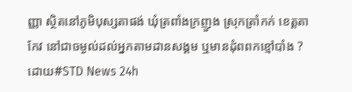ញ្ញា ស្ថិតនៅភូមិបុស្សតាផង់ ឃុំត្រពាំងក្រញួង ស្រុកត្រាំកក់ ខេត្តតាកែវ នៅជាចម្ងល់ដល់អ្នកតាមដានសង្គម ឬមានដុំពពកខ្មៅបាំង ?
ដោយ#STD News 24h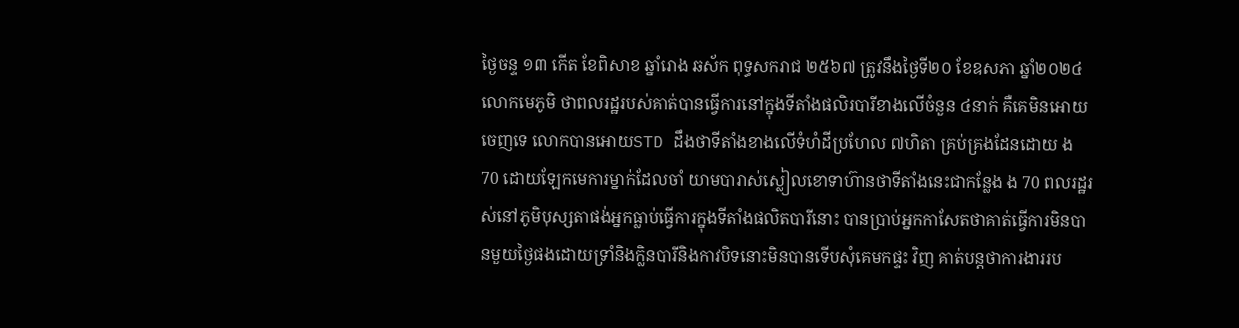ថ្ងៃចន្ទ ១៣ កើត ខែពិសាខ ឆ្នាំរោង ឆស័ក ពុទ្ធសករាជ ២៥៦៧ ត្រូវនឹងថ្ងៃទី២០ ខែឧសភា ឆ្នាំ២០២៤ លោកមេភូមិ ថាពលរដ្ឋរបស់គាត់បានធ្វើការនៅក្នុងទីតាំងផលិរបារីខាងលើចំនួន ៤នាក់ គឺគេមិនអោយចេញទេ លោកបានអោយSTD ដឹងថាទីតាំងខាងលើទំហំដីប្រហែល ៧ហិតា គ្រប់គ្រងដែនដោយ ង 70 ដោយឡែកមេការម្នាក់ដែលចាំ យាមបារាស់ស្លៀលខោទាហ៊ានថាទីតាំងនេះជាកន្លែង ង 70 ពលរដ្ឋរស់នៅភូមិបុស្សតាផង់អ្នកធ្លាប់ធ្វើការក្នុងទីតាំងផលិតបារីនោះ បានប្រាប់អ្នកកាសែតថាគាត់ធ្វើការមិនបានមួយថ្ងៃផងដោយទ្រាំនិងក្លិនបារីនិងកាវបិទនោះមិនបានទើបសុំគេមកផ្ទះ វិញ គាត់បន្តថាការងាររប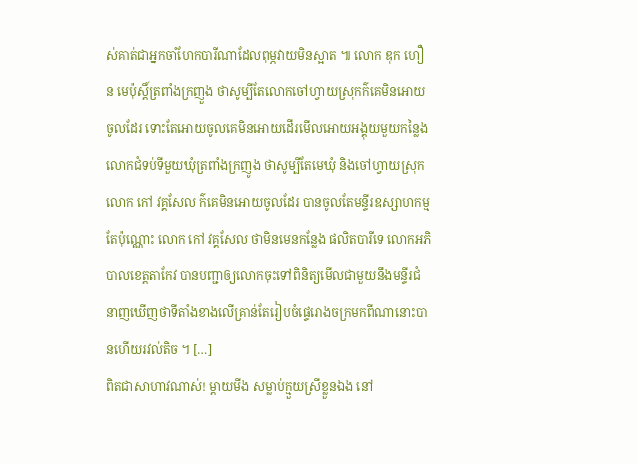ស់គាត់ជាអ្នកចាំហែកបារីណាដែលពុម្ភវាយមិនស្អាត ៕ លោក ឌុក ហឿន មេប៉ុស្តិ៍ត្រពាំងក្រញួង ថាសូម្បីតែលោកចៅហ្វាយស្រុកក៌គេមិនអោយចូលដែរ ទោះតែអោយចូលគេមិនអោយដើរមើលអោយអង្គុយមួយកន្លៃង លោកជំទប់ទីមួយឃុំត្រពាំងក្រញូង ថាសូម្បីតែមេឃុំ និងចៅហ្វាយស្រុក លោក កៅ វគ្គសែល ក៌គេមិនអោយចូលដែរ បានចូលតែមន្ទីរឧស្សាហកម្មតែប៉ុណ្ណោះ លោក កៅ វគ្គសែល ថាមិនមេនកន្លែង ផលិតបារីទេ លោកអភិបាលខេត្តតាកែវ បានបញ្ជាឲ្យលោកចុះទៅពិនិត្យមើលជាមួយនឹងមន្ទីរជំនាញឃើញថាទីតាំងខាងលើគ្រាន់តែរៀបចំផ្ទេរោងចក្រមកពីណានោះបានហើយរវល់តិច ។ […]
ពិតជាសាហាវណាស់! ម្តាយមីង សម្លាប់ក្មួយស្រីខ្លួនឯង នៅ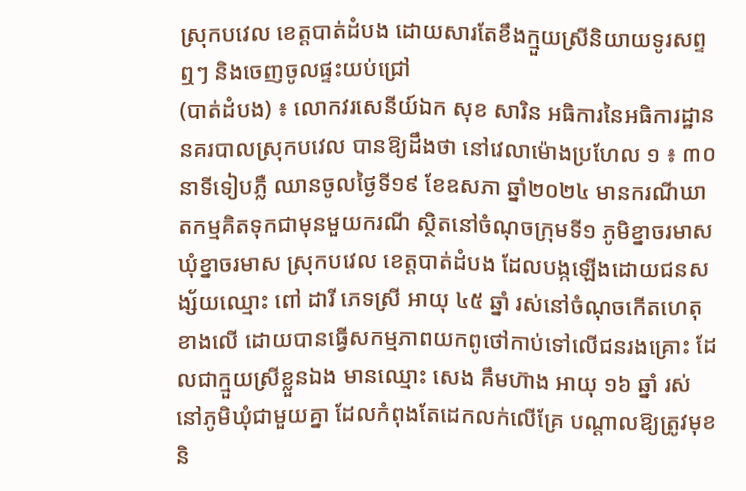ស្រុកបវេល ខេត្តបាត់ដំបង ដោយសារតែខឹងក្មួយស្រីនិយាយទូរសព្ទឮៗ និងចេញចូលផ្ទះយប់ជ្រៅ
(បាត់ដំបង) ៖ លោកវរសេនីយ៍ឯក សុខ សារិន អធិការនៃអធិការដ្ឋាននគរបាលស្រុកបវេល បានឱ្យដឹងថា នៅវេលាម៉ោងប្រហែល ១ ៖ ៣០ នាទីទៀបភ្លឺ ឈានចូលថ្ងៃទី១៩ ខែឧសភា ឆ្នាំ២០២៤ មានករណីឃាតកម្មគិតទុកជាមុនមួយករណី ស្ថិតនៅចំណុចក្រុមទី១ ភូមិខ្នាចរមាស ឃុំខ្នាចរមាស ស្រុកបវេល ខេត្តបាត់ដំបង ដែលបង្កឡើងដោយជនសង្ស័យឈ្មោះ ពៅ ដារី ភេទស្រី អាយុ ៤៥ ឆ្នាំ រស់នៅចំណុចកើតហេតុខាងលើ ដោយបានធ្វើសកម្មភាពយកពូថៅកាប់ទៅលើជនរងគ្រោះ ដែលជាក្មួយស្រីខ្លួនឯង មានឈ្មោះ សេង គឹមហ៊ាង អាយុ ១៦ ឆ្នាំ រស់នៅភូមិឃុំជាមួយគ្នា ដែលកំពុងតែដេកលក់លើគ្រែ បណ្តាលឱ្យត្រូវមុខ និ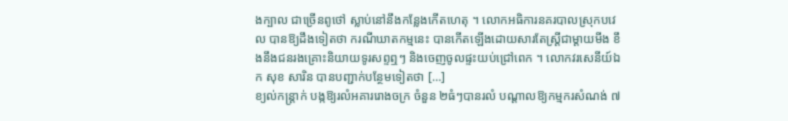ងក្បាល ជាច្រើនពូថៅ ស្លាប់នៅនឹងកន្លែងកើតហេតុ ។ លោកអធិការនគរបាលស្រុកបវេល បានឱ្យដឹងទៀតថា ករណីឃាតកម្មនេះ បានកើតឡើងដោយសារតែស្រ្ដីជាម្ដាយមីង ខឹងនឹងជនរងគ្រោះនិយាយទូរសព្ទឮៗ និងចេញចូលផ្ទះយប់ជ្រៅពេក ។ លោកវរសេនីយ៍ឯក សុខ សារិន បានបញ្ជាក់បន្ថែមទៀតថា […]
ខ្យល់កន្ត្រាក់ បង្កឱ្យរលំអគាររោងចក្រ ចំនួន ២ធំៗបានរលំ បណ្ដាលឱ្យកម្មករសំណង់ ៧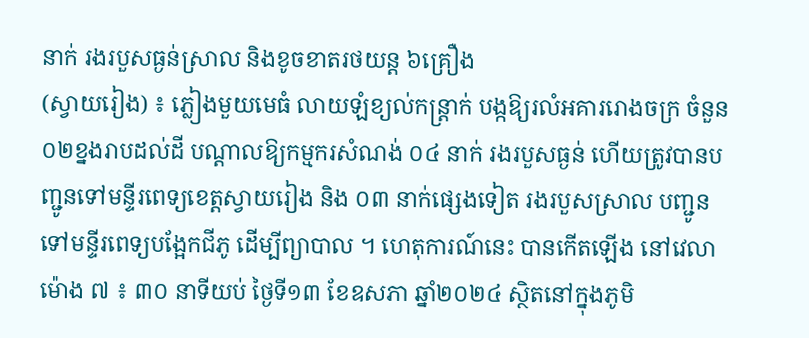នាក់ រងរបួសធ្ងន់ស្រាល និងខូចខាតរថយន្ត ៦គ្រឿង
(ស្វាយរៀង) ៖ ភ្លៀងមួយមេធំ លាយឡំខ្យល់កន្ត្រាក់ បង្កឱ្យរលំអគាររោងចក្រ ចំនួន ០២ខ្នងរាបដល់ដី បណ្តាលឱ្យកម្មករសំណង់ ០៤ នាក់ រងរបួសធ្ងន់ ហើយត្រូវបានបញ្ជូនទៅមន្ទីរពេទ្យខេត្តស្វាយរៀង និង ០៣ នាក់ផ្សេងទៀត រងរបួសស្រាល បញ្ជូនទៅមន្ទីរពេទ្យបង្អែកជីភូ ដើម្បីព្យាបាល ។ ហេតុការណ៍នេះ បានកើតឡើង នៅវេលាម៉ោង ៧ ៖ ៣០ នាទីយប់ ថ្ងៃទី១៣ ខែឧសភា ឆ្នាំ២០២៤ ស្ថិតនៅក្នុងភូមិ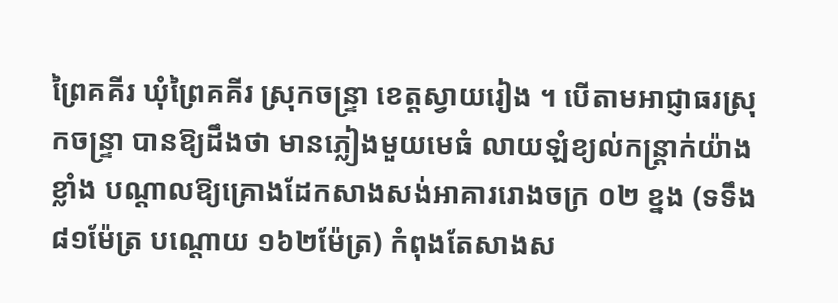ព្រៃគគីរ ឃុំព្រៃគគីរ ស្រុកចន្ទ្រា ខេត្តស្វាយរៀង ។ បើតាមអាជ្ញាធរស្រុកចន្ទ្រា បានឱ្យដឹងថា មានភ្លៀងមួយមេធំ លាយឡំខ្យល់កន្ត្រាក់យ៉ាងខ្លាំង បណ្តាលឱ្យគ្រោងដែកសាងសង់អាគាររោងចក្រ ០២ ខ្នង (ទទឹង ៨១ម៉ែត្រ បណ្ដោយ ១៦២ម៉ែត្រ) កំពុងតែសាងស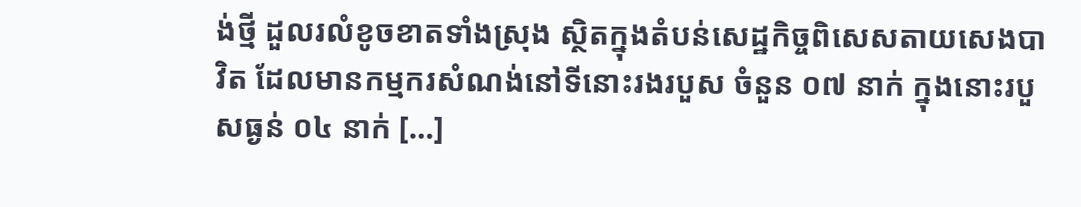ង់ថ្មី ដួលរលំខូចខាតទាំងស្រុង ស្ថិតក្នុងតំបន់សេដ្ឋកិច្ចពិសេសតាយសេងបាវិត ដែលមានកម្មករសំណង់នៅទីនោះរងរបួស ចំនួន ០៧ នាក់ ក្នុងនោះរបួសធ្ងន់ ០៤ នាក់ […]